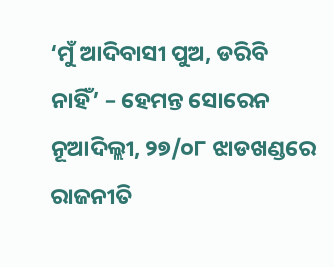‘ମୁଁ ଆଦିବାସୀ ପୁଅ, ଡରିବି ନାହିଁ’ – ହେମନ୍ତ ସୋରେନ
ନୂଆଦିଲ୍ଲୀ, ୨୭/୦୮ ଝାଡଖଣ୍ଡରେ ରାଜନୀତି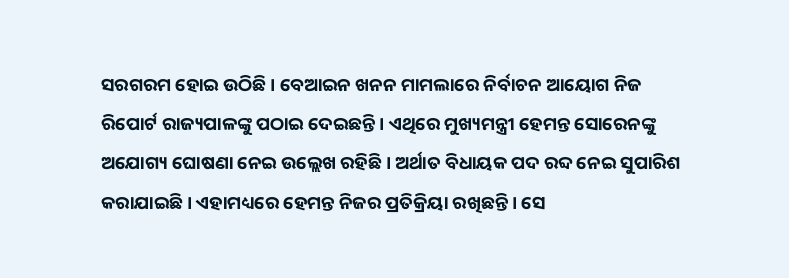ସରଗରମ ହୋଇ ଉଠିଛି । ବେଆଇନ ଖନନ ମାମଲାରେ ନିର୍ବାଚନ ଆୟୋଗ ନିଜ ରିପୋର୍ଟ ରାଜ୍ୟପାଳଙ୍କୁ ପଠାଇ ଦେଇଛନ୍ତି । ଏଥିରେ ମୁଖ୍ୟମନ୍ତ୍ରୀ ହେମନ୍ତ ସୋରେନଙ୍କୁ ଅଯୋଗ୍ୟ ଘୋଷଣା ନେଇ ଉଲ୍ଲେଖ ରହିଛି । ଅର୍ଥାତ ବିଧାୟକ ପଦ ରବ୍ଦ ନେଇ ସୁପାରିଶ କରାଯାଇଛି । ଏହାମଧ୍ୟରେ ହେମନ୍ତ ନିଜର ପ୍ରତିକ୍ରିୟା ରଖିଛନ୍ତି । ସେ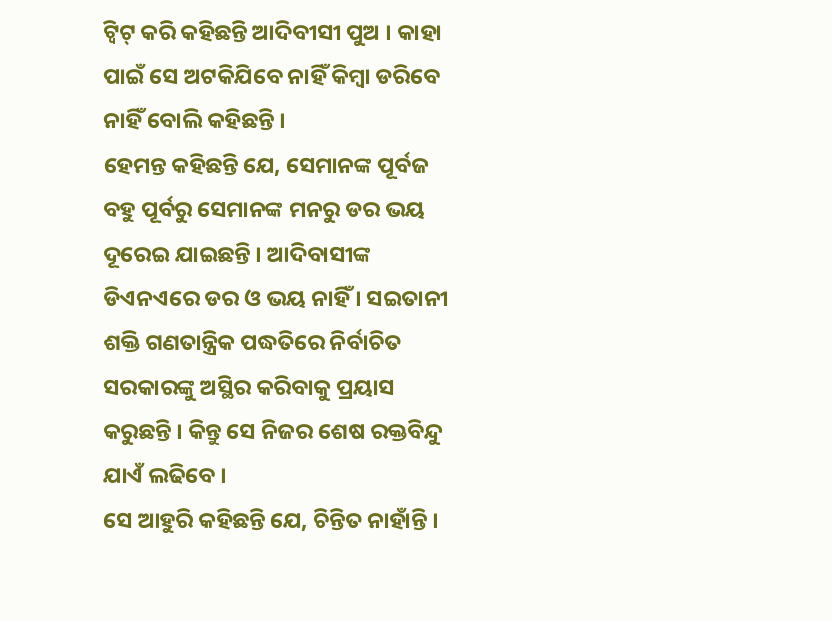ଟ୍ୱିଟ୍ କରି କହିଛନ୍ତି ଆଦିବୀସୀ ପୁଅ । କାହା ପାଇଁ ସେ ଅଟକିଯିବେ ନାହିଁ କିମ୍ବା ଡରିବେ ନାହିଁ ବୋଲି କହିଛନ୍ତି ।
ହେମନ୍ତ କହିଛନ୍ତି ଯେ, ସେମାନଙ୍କ ପୂର୍ବଜ ବହୁ ପୂର୍ବରୁ ସେମାନଙ୍କ ମନରୁ ଡର ଭୟ ଦୂରେଇ ଯାଇଛନ୍ତି । ଆଦିବାସୀଙ୍କ ଡିଏନଏରେ ଡର ଓ ଭୟ ନାହିଁ । ସଇତାନୀ ଶକ୍ତି ଗଣତାନ୍ତ୍ରିକ ପଦ୍ଧତିରେ ନିର୍ବାଚିତ ସରକାରଙ୍କୁ ଅସ୍ଥିର କରିବାକୁ ପ୍ରୟାସ କରୁଛନ୍ତି । କିନ୍ତୁ ସେ ନିଜର ଶେଷ ରକ୍ତବିନ୍ଦୁ ଯାଏଁ ଲଢିବେ ।
ସେ ଆହୁରି କହିଛନ୍ତି ଯେ, ଚିନ୍ତିତ ନାହାଁନ୍ତି ।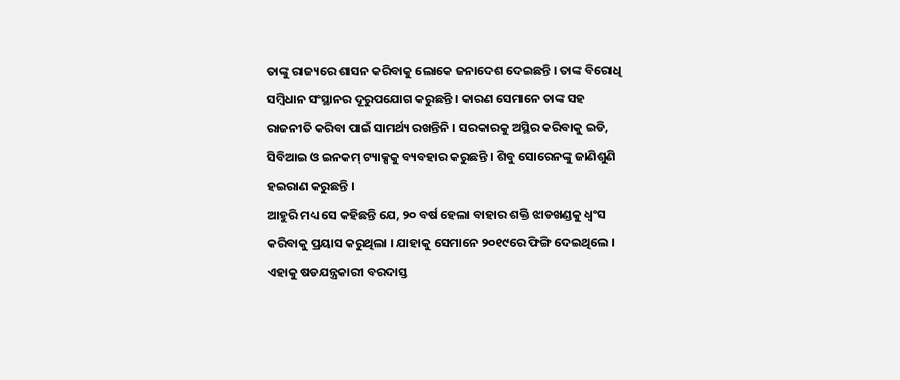ତାଙ୍କୁ ରାଜ୍ୟରେ ଶାସନ କରିବାକୁ ଲୋକେ ଜନାଦେଶ ଦେଇଛନ୍ତି । ତାଙ୍କ ବିରୋଧି ସମ୍ବିଧାନ ସଂସ୍ଥାନର ଦୂରୁପଯୋଗ କରୁଛନ୍ତି । କାରଣ ସେମାନେ ତାଙ୍କ ସହ ରାଜନୀତି କରିବା ପାଇଁ ସାମର୍ଥ୍ୟ ରଖନ୍ତିନି । ସରକାରକୁ ଅସ୍ଥିର କରିବାକୁ ଇଡି, ସିବିଆଇ ଓ ଇନକମ୍ ଟ୍ୟାକ୍ସକୁ ବ୍ୟବହାର କରୁଛନ୍ତି । ଶିବୁ ସୋରେନଙ୍କୁ ଜାଣିଶୁଣି ହଇରାଣ କରୁଛନ୍ତି ।
ଆହୁରି ମଧ୍ୟ ସେ କହିଛନ୍ତି ଯେ, ୨୦ ବର୍ଷ ହେଲା ବାହାର ଶକ୍ତି ଝାଡଖଣ୍ଡକୁ ଧ୍ୱଂସ କରିବାକୁ ପ୍ରୟାସ କରୁଥିଲା । ଯାହାକୁ ସେମାନେ ୨୦୧୯ରେ ଫିଙ୍ଗି ଦେଇଥିଲେ । ଏହାକୁ ଷଡଯନ୍ତ୍ରକାରୀ ବରଦାସ୍ତ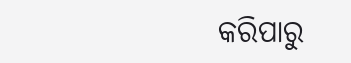କରିପାରୁ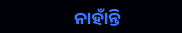ନାହାଁନ୍ତି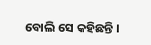ବୋଲି ସେ କହିଛନ୍ତି ।